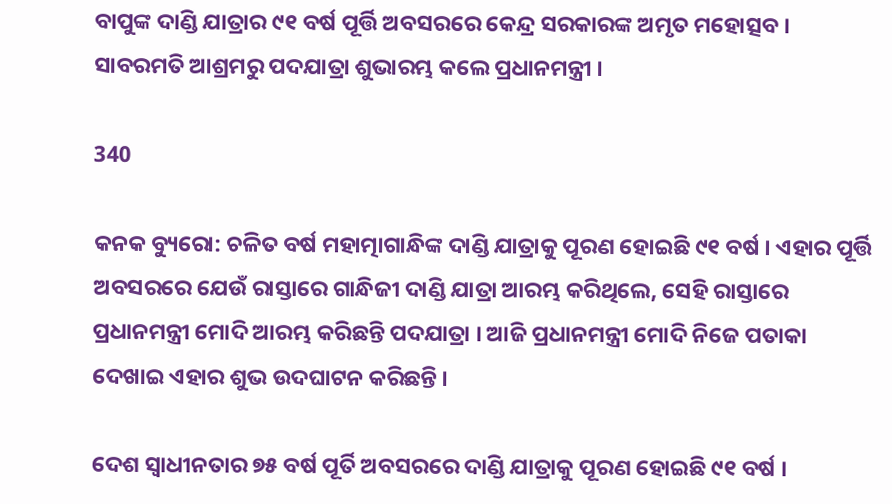ବାପୁଙ୍କ ଦାଣ୍ଡି ଯାତ୍ରାର ୯୧ ବର୍ଷ ପୂର୍ତ୍ତି ଅବସରରେ କେନ୍ଦ୍ର ସରକାରଙ୍କ ଅମୃତ ମହୋତ୍ସବ । ସାବରମତି ଆଶ୍ରମରୁ ପଦଯାତ୍ରା ଶୁଭାରମ୍ଭ କଲେ ପ୍ରଧାନମନ୍ତ୍ରୀ ।

340

କନକ ବ୍ୟୁରୋ: ଚଳିତ ବର୍ଷ ମହାତ୍ମାଗାନ୍ଧିଙ୍କ ଦାଣ୍ଡି ଯାତ୍ରାକୁ ପୂରଣ ହୋଇଛି ୯୧ ବର୍ଷ । ଏହାର ପୂର୍ତ୍ତି ଅବସରରେ ଯେଉଁ ରାସ୍ତାରେ ଗାନ୍ଧିଜୀ ଦାଣ୍ଡି ଯାତ୍ରା ଆରମ୍ଭ କରିଥିଲେ, ସେହି ରାସ୍ତାରେ ପ୍ରଧାନମନ୍ତ୍ରୀ ମୋଦି ଆରମ୍ଭ କରିଛନ୍ତି ପଦଯାତ୍ରା । ଆଜି ପ୍ରଧାନମନ୍ତ୍ରୀ ମୋଦି ନିଜେ ପତାକା ଦେଖାଇ ଏହାର ଶୁଭ ଉଦଘାଟନ କରିଛନ୍ତି ।

ଦେଶ ସ୍ୱାଧୀନତାର ୭୫ ବର୍ଷ ପୂର୍ତି ଅବସରରେ ଦାଣ୍ଡି ଯାତ୍ରାକୁ ପୂରଣ ହୋଇଛି ୯୧ ବର୍ଷ ।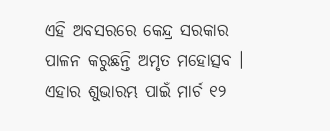ଏହି ଅବସରରେ କେନ୍ଦ୍ର ସରକାର ପାଳନ କରୁଛନ୍ତି ଅମୃତ ମହୋତ୍ସବ । ଏହାର ଶୁଭାରମ୍ଭ ପାଇଁ ମାର୍ଚ ୧୨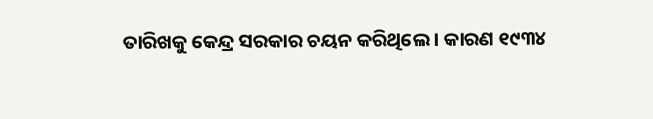ତାରିଖକୁ କେନ୍ଦ୍ର ସରକାର ଚୟନ କରିଥିଲେ । କାରଣ ୧୯୩୪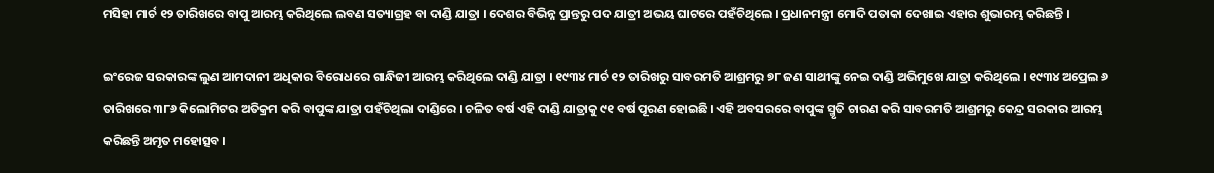ମସିହା ମାର୍ଚ ୧୨ ତାରିଖରେ ବାପୁ ଆରମ୍ଭ କରିଥିଲେ ଲବଣ ସତ୍ୟାଗ୍ରହ ବା ଦାଣ୍ଡି ଯାତ୍ରା । ଦେଶର ବିଭିନ୍ନ ପ୍ରାନ୍ତରୁ ପଦ ଯାତ୍ରୀ ଅଭୟ ଘାଟରେ ପହଁଚିଥିଲେ । ପ୍ରଧାନମନ୍ତ୍ରୀ ମୋଦି ପତାକା ଦେଖାଇ ଏହାର ଶୁଭାରମ୍ଭ କରିଛନ୍ତି ।

ଇଂରେଜ ସରକାରଙ୍କ ଲୁଣ ଆମଦାନୀ ଅଧିକାର ବିରୋଧରେ ଗାନ୍ଧିଜୀ ଆରମ୍ଭ କରିଥିଲେ ଦାଣ୍ଡି ଯାତ୍ରା । ୧୯୩୪ ମାର୍ଚ ୧୨ ତାରିଖରୁ ସାବରମତି ଆଶ୍ରମରୁ ୭୮ ଜଣ ସାଥୀଙ୍କୁ ନେଇ ଦାଣ୍ଡି ଅଭିମୁଖେ ଯାତ୍ରା କରିଥିଲେ । ୧୯୩୪ ଅପ୍ରେଲ ୬ ତାରିଖରେ ୩୮୬ କିଲୋମିଟର ଅତିକ୍ରମ କରି ବାପୁଙ୍କ ଯାତ୍ରା ପହଁଚିଥିଲା ଦାଣ୍ଡିରେ । ଚଳିତ ବର୍ଷ ଏହି ଦାଣ୍ଡି ଯାତ୍ରାକୁ ୯୧ ବର୍ଷ ପୂରଣ ହୋଇଛି । ଏହି ଅବସରରେ ବାପୁଙ୍କ ସ୍ମୃତି ଚାରଣ କରି ସାବରମତି ଆଶ୍ରମରୁ କେନ୍ଦ୍ର ସରକାର ଆରମ୍ଭ କରିଛନ୍ତି ଅମୃତ ମହୋତ୍ସବ ।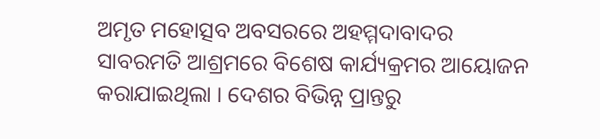ଅମୃତ ମହୋତ୍ସବ ଅବସରରେ ଅହମ୍ମଦାବାଦର ସାବରମତି ଆଶ୍ରମରେ ବିଶେଷ କାର୍ଯ୍ୟକ୍ରମର ଆୟୋଜନ କରାଯାଇଥିଲା । ଦେଶର ବିଭିନ୍ନ ପ୍ରାନ୍ତରୁ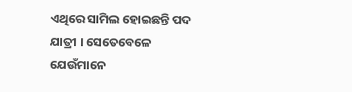ଏଥିରେ ସାମିଲ ହୋଇଛନ୍ତି ପଦ ଯାତ୍ରୀ । ସେତେବେଳେ ଯେଉଁମାନେ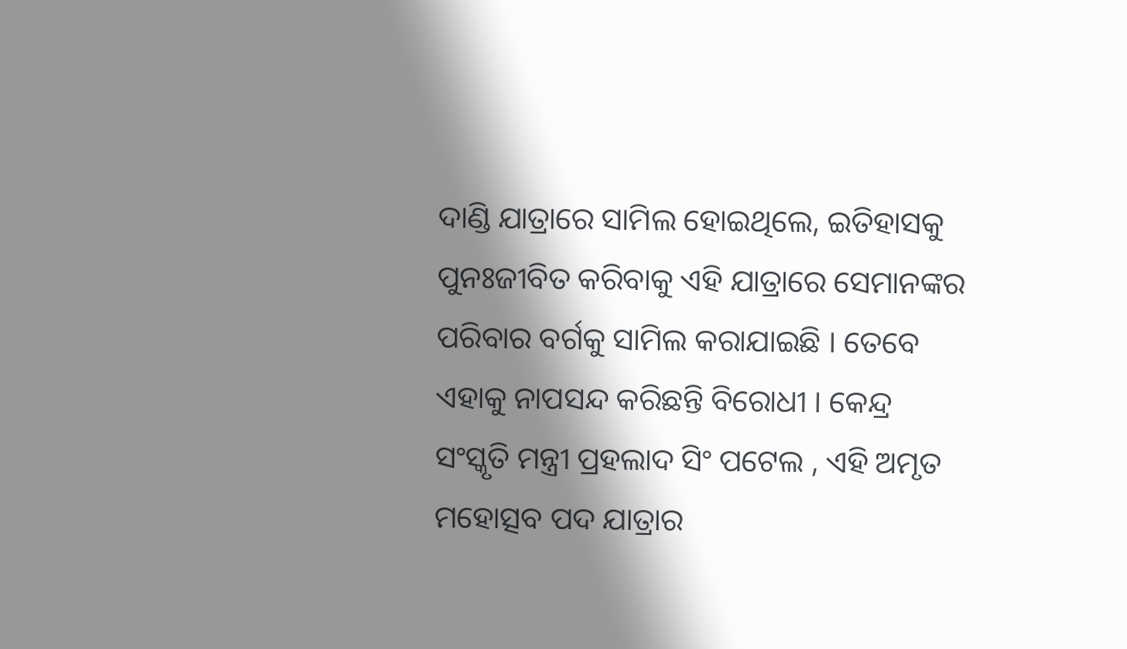ଦାଣ୍ଡି ଯାତ୍ରାରେ ସାମିଲ ହୋଇଥିଲେ, ଇତିହାସକୁ ପୁନଃଜୀବିତ କରିବାକୁ ଏହି ଯାତ୍ରାରେ ସେମାନଙ୍କର ପରିବାର ବର୍ଗକୁ ସାମିଲ କରାଯାଇଛି । ତେବେ ଏହାକୁ ନାପସନ୍ଦ କରିଛନ୍ତି ବିରୋଧୀ । କେନ୍ଦ୍ର ସଂସ୍କୃତି ମନ୍ତ୍ରୀ ପ୍ରହଲାଦ ସିଂ ପଟେଲ , ଏହି ଅମୃତ ମହୋତ୍ସବ ପଦ ଯାତ୍ରାର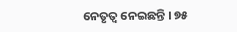ନେତୃତ୍ୱ ନେଇଛନ୍ତି । ୭୫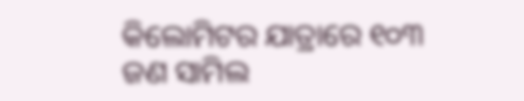କିଲୋମିଟର ଯାତ୍ରାରେ ୧୦୩ ଜଣ ସାମିଲ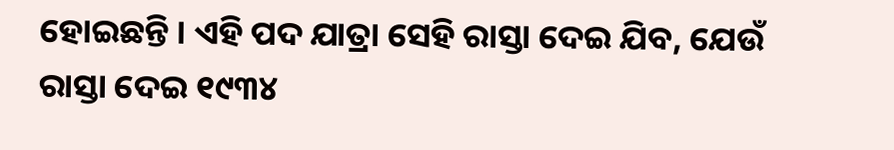ହୋଇଛନ୍ତି । ଏହି ପଦ ଯାତ୍ରା ସେହି ରାସ୍ତା ଦେଇ ଯିବ, ଯେଉଁ ରାସ୍ତା ଦେଇ ୧୯୩୪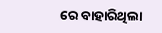ରେ ବାହାରିଥିଲା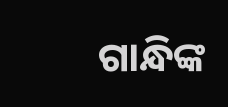ଗାନ୍ଧିଙ୍କ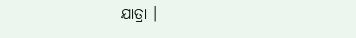ଯାତ୍ରା ।